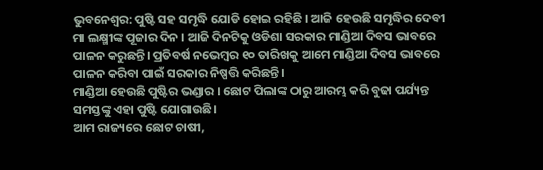ଭୁବନେଶ୍ବର: ପୁଷ୍ଟି ସହ ସମୃଦ୍ଧି ଯୋଡି ହୋଇ ରହିଛି । ଆଜି ହେଉଛି ସମୃଦ୍ଧିର ଦେବୀ ମା ଲକ୍ଷ୍ମୀଙ୍କ ପୂଜାର ଦିନ । ଆଜି ଦିନଟିକୁ ଓଡିଶା ସରକାର ମାଣ୍ଡିଆ ଦିବସ ଭାବରେ ପାଳନ କରୁଛନ୍ତି। ପ୍ରତିବର୍ଷ ନଭେମ୍ବର ୧୦ ତାରିଖକୁ ଆମେ ମାଣ୍ଡିଆ ଦିବସ ଭାବରେ ପାଳନ କରିବା ପାଇଁ ସରକାର ନିଷ୍ପତ୍ତି କରିଛନ୍ତି।
ମାଣ୍ଡିଆ ହେଉଛି ପୁଷ୍ଟିର ଭଣ୍ଡାର । ଛୋଟ ପିଲାଙ୍କ ଠାରୁ ଆରମ୍ଭ କରି ବୁଢା ପର୍ଯ୍ୟନ୍ତ ସମସ୍ତଙ୍କୁ ଏହା ପୁଷ୍ଟି ଯୋଗାଉଛି।
ଆମ ରାଜ୍ୟରେ ଛୋଟ ଚାଷୀ,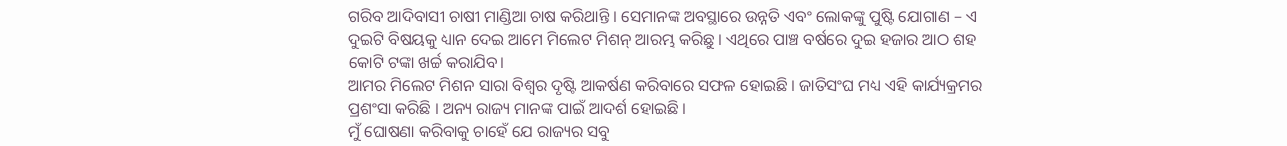ଗରିବ ଆଦିବାସୀ ଚାଷୀ ମାଣ୍ଡିଆ ଚାଷ କରିଥାନ୍ତି । ସେମାନଙ୍କ ଅବସ୍ଥାରେ ଉନ୍ନତି ଏବଂ ଲୋକଙ୍କୁ ପୁଷ୍ଟି ଯୋଗାଣ – ଏ ଦୁଇଟି ବିଷୟକୁ ଧ୍ୟାନ ଦେଇ ଆମେ ମିଲେଟ ମିଶନ୍ ଆରମ୍ଭ କରିଛୁ । ଏଥିରେ ପାଞ୍ଚ ବର୍ଷରେ ଦୁଇ ହଜାର ଆଠ ଶହ କୋଟି ଟଙ୍କା ଖର୍ଚ୍ଚ କରାଯିବ।
ଆମର ମିଲେଟ ମିଶନ ସାରା ବିଶ୍ବର ଦୃଷ୍ଟି ଆକର୍ଷଣ କରିବାରେ ସଫଳ ହୋଇଛି । ଜାତିସଂଘ ମଧ୍ୟ ଏହି କାର୍ଯ୍ୟକ୍ରମର ପ୍ରଶଂସା କରିଛି । ଅନ୍ୟ ରାଜ୍ୟ ମାନଙ୍କ ପାଇଁ ଆଦର୍ଶ ହୋଇଛି ।
ମୁଁ ଘୋଷଣା କରିବାକୁ ଚାହେଁ ଯେ ରାଜ୍ୟର ସବୁ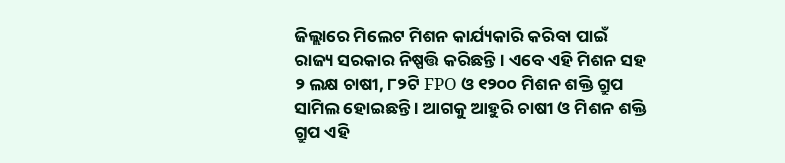ଜିଲ୍ଲାରେ ମିଲେଟ ମିଶନ କାର୍ଯ୍ୟକାରି କରିବା ପାଇଁ ରାଜ୍ୟ ସରକାର ନିଷ୍ପତ୍ତି କରିଛନ୍ତି । ଏବେ ଏହି ମିଶନ ସହ ୨ ଲକ୍ଷ ଚାଷୀ, ୮୨ଟି FPO ଓ ୧୨୦୦ ମିଶନ ଶକ୍ତି ଗ୍ରୁପ ସାମିଲ ହୋଇଛନ୍ତି । ଆଗକୁ ଆହୁରି ଚାଷୀ ଓ ମିଶନ ଶକ୍ତି ଗ୍ରୁପ ଏହି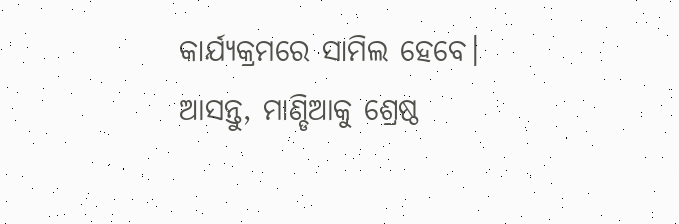କାର୍ଯ୍ୟକ୍ରମରେ ସାମିଲ ହେବେ।
ଆସନ୍ତୁ, ମାଣ୍ଡିଆକୁ ଶ୍ରେଷ୍ଠ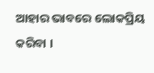ଆହାର ଭାବରେ ଲୋକପ୍ରିୟ କରିବା ।